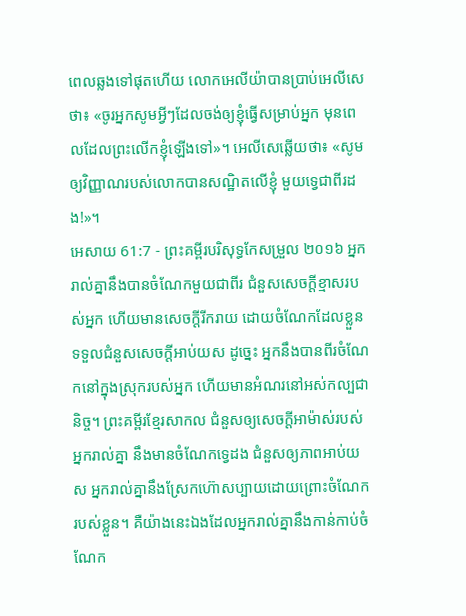ពេលឆ្លងទៅផុតហើយ លោកអេលីយ៉ាបានប្រាប់អេលីសេថា៖ «ចូរអ្នកសូមអ្វីៗដែលចង់ឲ្យខ្ញុំធ្វើសម្រាប់អ្នក មុនពេលដែលព្រះលើកខ្ញុំឡើងទៅ»។ អេលីសេឆ្លើយថា៖ «សូមឲ្យវិញ្ញាណរបស់លោកបានសណ្ឋិតលើខ្ញុំ មួយទ្វេជាពីរដង!»។
អេសាយ 61:7 - ព្រះគម្ពីរបរិសុទ្ធកែសម្រួល ២០១៦ អ្នករាល់គ្នានឹងបានចំណែកមួយជាពីរ ជំនួសសេចក្ដីខ្មាសរបស់អ្នក ហើយមានសេចក្ដីរីករាយ ដោយចំណែកដែលខ្លួនទទួលជំនួសសេចក្ដីអាប់យស ដូច្នេះ អ្នកនឹងបានពីរចំណែកនៅក្នុងស្រុករបស់អ្នក ហើយមានអំណរនៅអស់កល្បជានិច្ច។ ព្រះគម្ពីរខ្មែរសាកល ជំនួសឲ្យសេចក្ដីអាម៉ាស់របស់អ្នករាល់គ្នា នឹងមានចំណែកទ្វេដង ជំនួសឲ្យភាពអាប់យស អ្នករាល់គ្នានឹងស្រែកហ៊ោសប្បាយដោយព្រោះចំណែករបស់ខ្លួន។ គឺយ៉ាងនេះឯងដែលអ្នករាល់គ្នានឹងកាន់កាប់ចំណែក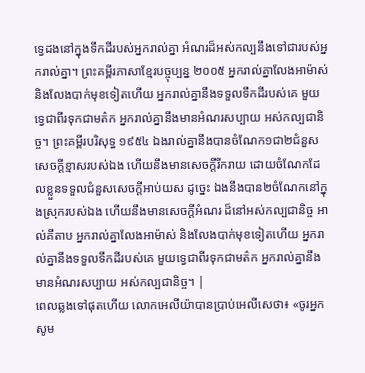ទ្វេដងនៅក្នុងទឹកដីរបស់អ្នករាល់គ្នា អំណរដ៏អស់កល្បនឹងទៅជារបស់អ្នករាល់គ្នា។ ព្រះគម្ពីរភាសាខ្មែរបច្ចុប្បន្ន ២០០៥ អ្នករាល់គ្នាលែងអាម៉ាស់ និងលែងបាក់មុខទៀតហើយ អ្នករាល់គ្នានឹងទទួលទឹកដីរបស់គេ មួយទ្វេជាពីរទុកជាមត៌ក អ្នករាល់គ្នានឹងមានអំណរសប្បាយ អស់កល្បជានិច្ច។ ព្រះគម្ពីរបរិសុទ្ធ ១៩៥៤ ឯងរាល់គ្នានឹងបានចំណែក១ជា២ជំនួសសេចក្ដីខ្មាសរបស់ឯង ហើយនឹងមានសេចក្ដីរីករាយ ដោយចំណែកដែលខ្លួនទទួលជំនួសសេចក្ដីអាប់យស ដូច្នេះ ឯងនឹងបាន២ចំណែកនៅក្នុងស្រុករបស់ឯង ហើយនឹងមានសេចក្ដីអំណរ ដ៏នៅអស់កល្បជានិច្ច អាល់គីតាប អ្នករាល់គ្នាលែងអាម៉ាស់ និងលែងបាក់មុខទៀតហើយ អ្នករាល់គ្នានឹងទទួលទឹកដីរបស់គេ មួយទ្វេជាពីរទុកជាមត៌ក អ្នករាល់គ្នានឹងមានអំណរសប្បាយ អស់កល្បជានិច្ច។ |
ពេលឆ្លងទៅផុតហើយ លោកអេលីយ៉ាបានប្រាប់អេលីសេថា៖ «ចូរអ្នកសូម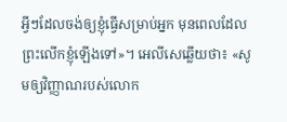អ្វីៗដែលចង់ឲ្យខ្ញុំធ្វើសម្រាប់អ្នក មុនពេលដែលព្រះលើកខ្ញុំឡើងទៅ»។ អេលីសេឆ្លើយថា៖ «សូមឲ្យវិញ្ញាណរបស់លោក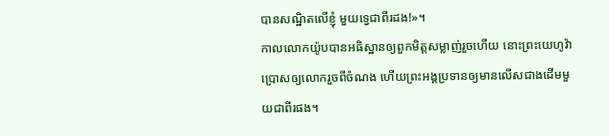បានសណ្ឋិតលើខ្ញុំ មួយទ្វេជាពីរដង!»។
កាលលោកយ៉ូបបានអធិស្ឋានឲ្យពួកមិត្តសម្លាញ់រួចហើយ នោះព្រះយេហូវ៉ាប្រោសឲ្យលោករួចពីចំណង ហើយព្រះអង្គប្រទានឲ្យមានលើសជាងដើមមួយជាពីរផង។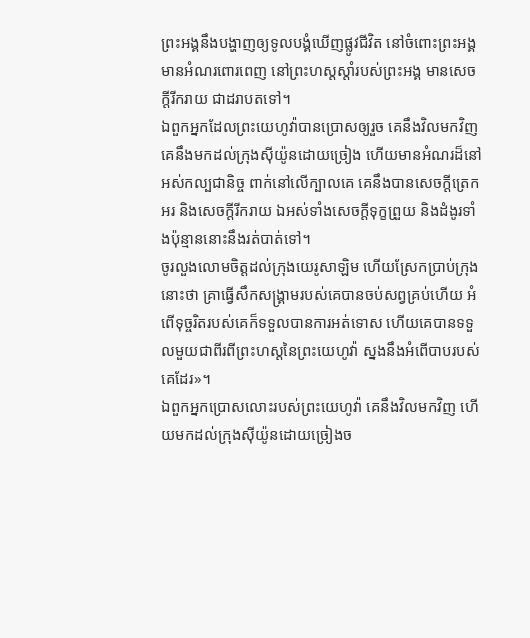ព្រះអង្គនឹងបង្ហាញឲ្យទូលបង្គំឃើញផ្លូវជីវិត នៅចំពោះព្រះអង្គមានអំណរពោរពេញ នៅព្រះហស្តស្តាំរបស់ព្រះអង្គ មានសេចក្ដីរីករាយ ជាដរាបតទៅ។
ឯពួកអ្នកដែលព្រះយេហូវ៉ាបានប្រោសឲ្យរួច គេនឹងវិលមកវិញ គេនឹងមកដល់ក្រុងស៊ីយ៉ូនដោយច្រៀង ហើយមានអំណរដ៏នៅអស់កល្បជានិច្ច ពាក់នៅលើក្បាលគេ គេនឹងបានសេចក្ដីត្រេកអរ និងសេចក្ដីរីករាយ ឯអស់ទាំងសេចក្ដីទុក្ខព្រួយ និងដំងូរទាំងប៉ុន្មាននោះនឹងរត់បាត់ទៅ។
ចូរលួងលោមចិត្តដល់ក្រុងយេរូសាឡិម ហើយស្រែកប្រាប់ក្រុងនោះថា គ្រាធ្វើសឹកសង្គ្រាមរបស់គេបានចប់សព្វគ្រប់ហើយ អំពើទុច្ចរិតរបស់គេក៏ទទួលបានការអត់ទោស ហើយគេបានទទួលមួយជាពីរពីព្រះហស្តនៃព្រះយេហូវ៉ា ស្នងនឹងអំពើបាបរបស់គេដែរ»។
ឯពួកអ្នកប្រោសលោះរបស់ព្រះយេហូវ៉ា គេនឹងវិលមកវិញ ហើយមកដល់ក្រុងស៊ីយ៉ូនដោយច្រៀងច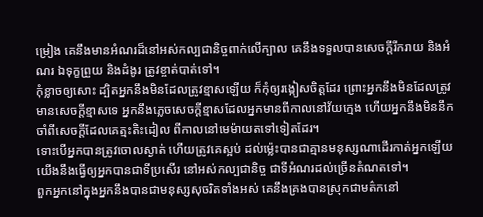ម្រៀង គេនឹងមានអំណរដ៏នៅអស់កល្បជានិច្ចពាក់លើក្បាល គេនឹងទទួលបានសេចក្ដីរីករាយ និងអំណរ ឯទុក្ខព្រួយ និងដំងូរ ត្រូវខ្ចាត់បាត់ទៅ។
កុំខ្លាចឲ្យសោះ ដ្បិតអ្នកនឹងមិនដែលត្រូវខ្មាសឡើយ ក៏កុំឲ្យរង្កៀសចិត្តដែរ ព្រោះអ្នកនឹងមិនដែលត្រូវមានសេចក្ដីខ្មាសទេ អ្នកនឹងភ្លេចសេចក្ដីខ្មាសដែលអ្នកមានពីកាលនៅវ័យក្មេង ហើយអ្នកនឹងមិននឹកចាំពីសេចក្ដីដែលគេត្មះតិះដៀល ពីកាលនៅមេម៉ាយតទៅទៀតដែរ។
ទោះបើអ្នកបានត្រូវចោលស្ងាត់ ហើយត្រូវគេស្អប់ ដល់ម៉្លេះបានជាគ្មានមនុស្សណាដើរកាត់អ្នកឡើយ យើងនឹងធ្វើឲ្យអ្នកបានជាទីប្រសើរ នៅអស់កល្បជានិច្ច ជាទីអំណរដល់ច្រើនតំណតទៅ។
ពួកអ្នកនៅក្នុងអ្នកនឹងបានជាមនុស្សសុចរិតទាំងអស់ គេនឹងគ្រងបានស្រុកជាមត៌កនៅ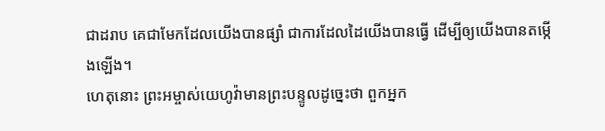ជាដរាប គេជាមែកដែលយើងបានផ្សាំ ជាការដែលដៃយើងបានធ្វើ ដើម្បីឲ្យយើងបានតម្កើងឡើង។
ហេតុនោះ ព្រះអម្ចាស់យេហូវ៉ាមានព្រះបន្ទូលដូច្នេះថា ពួកអ្នក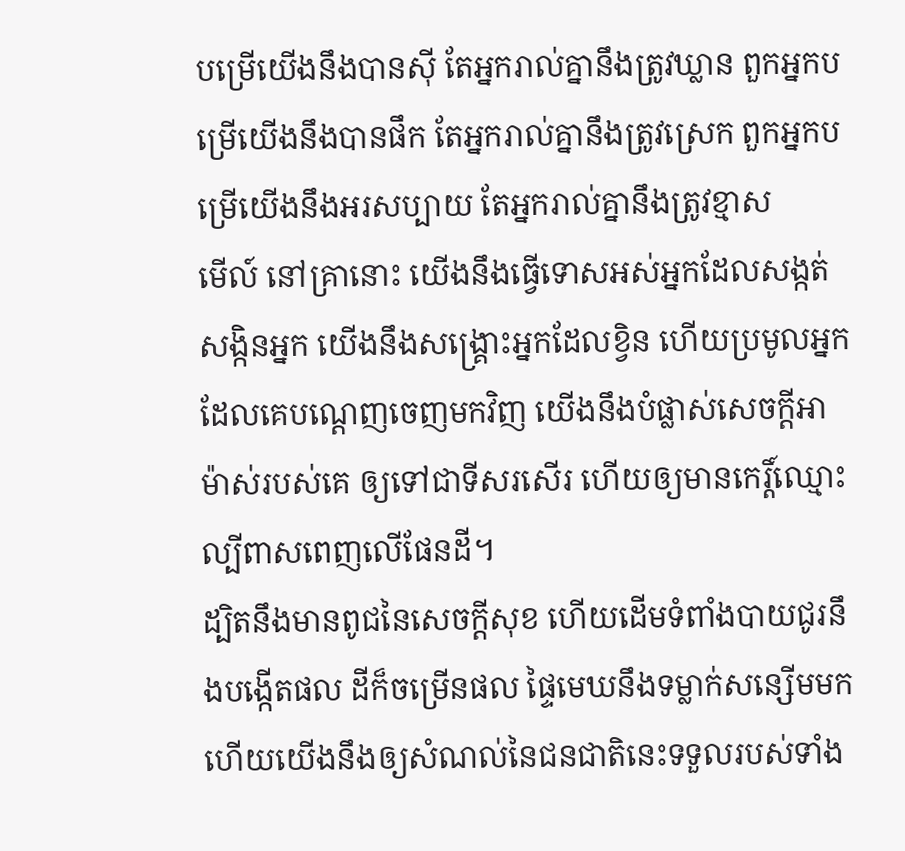បម្រើយើងនឹងបានស៊ី តែអ្នករាល់គ្នានឹងត្រូវឃ្លាន ពួកអ្នកបម្រើយើងនឹងបានផឹក តែអ្នករាល់គ្នានឹងត្រូវស្រេក ពួកអ្នកបម្រើយើងនឹងអរសប្បាយ តែអ្នករាល់គ្នានឹងត្រូវខ្មាស
មើល៍ នៅគ្រានោះ យើងនឹងធ្វើទោសអស់អ្នកដែលសង្កត់សង្កិនអ្នក យើងនឹងសង្គ្រោះអ្នកដែលខ្វិន ហើយប្រមូលអ្នកដែលគេបណ្តេញចេញមកវិញ យើងនឹងបំផ្លាស់សេចក្ដីអាម៉ាស់របស់គេ ឲ្យទៅជាទីសរសើរ ហើយឲ្យមានកេរ្ដិ៍ឈ្មោះល្បីពាសពេញលើផែនដី។
ដ្បិតនឹងមានពូជនៃសេចក្ដីសុខ ហើយដើមទំពាំងបាយជូរនឹងបង្កើតផល ដីក៏ចម្រើនផល ផ្ទៃមេឃនឹងទម្លាក់សន្សើមមក ហើយយើងនឹងឲ្យសំណល់នៃជនជាតិនេះទទួលរបស់ទាំង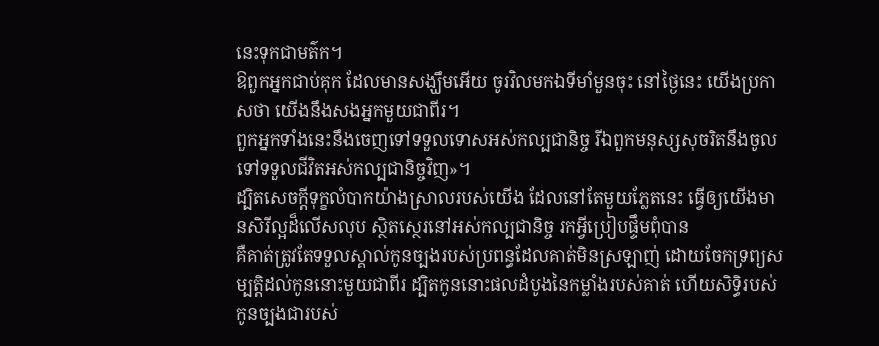នេះទុកជាមត៌ក។
ឱពួកអ្នកជាប់គុក ដែលមានសង្ឃឹមអើយ ចូរវិលមកឯទីមាំមួនចុះ នៅថ្ងៃនេះ យើងប្រកាសថា យើងនឹងសងអ្នកមួយជាពីរ។
ពួកអ្នកទាំងនេះនឹងចេញទៅទទួលទោសអស់កល្បជានិច្ច រីឯពួកមនុស្សសុចរិតនឹងចូលទៅទទួលជីវិតអស់កល្បជានិច្ចវិញ»។
ដ្បិតសេចក្តីទុក្ខលំបាកយ៉ាងស្រាលរបស់យើង ដែលនៅតែមួយភ្លែតនេះ ធ្វើឲ្យយើងមានសិរីល្អដ៏លើសលុប ស្ថិតស្ថេរនៅអស់កល្បជានិច្ច រកអ្វីប្រៀបផ្ទឹមពុំបាន
គឺគាត់ត្រូវតែទទួលស្គាល់កូនច្បងរបស់ប្រពន្ធដែលគាត់មិនស្រឡាញ់ ដោយចែកទ្រព្យសម្បត្តិដល់កូននោះមួយជាពីរ ដ្បិតកូននោះផលដំបូងនៃកម្លាំងរបស់គាត់ ហើយសិទ្ធិរបស់កូនច្បងជារបស់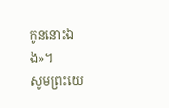កូននោះឯង»។
សូមព្រះយេ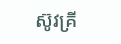ស៊ូវគ្រី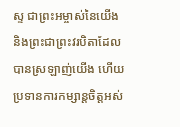ស្ទ ជាព្រះអម្ចាស់នៃយើង និងព្រះជាព្រះវរបិតាដែលបានស្រឡាញ់យើង ហើយប្រទានការកម្សាន្តចិត្តអស់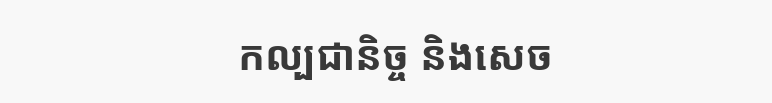កល្បជានិច្ច និងសេច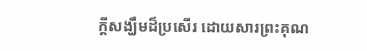ក្ដីសង្ឃឹមដ៏ប្រសើរ ដោយសារព្រះគុណ